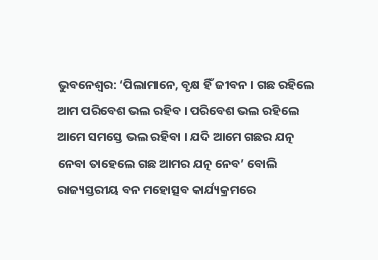ଭୁବନେଶ୍ବର: ‘ପିଲାମାନେ, ବୃକ୍ଷ ହିଁ ଜୀବନ । ଗଛ ରହିଲେ ଆମ ପରିବେଶ ଭଲ ରହିବ । ପରିବେଶ ଭଲ ରହିଲେ ଆମେ ସମସ୍ତେ ଭଲ ରହିବା । ଯଦି ଆମେ ଗଛର ଯତ୍ନ ନେବା ତାହେଲେ ଗଛ ଆମର ଯତ୍ନ ନେବ’ ବୋଲି ରାଜ୍ୟସ୍ତରୀୟ ବନ ମହୋତ୍ସବ କାର୍ଯ୍ୟକ୍ରମରେ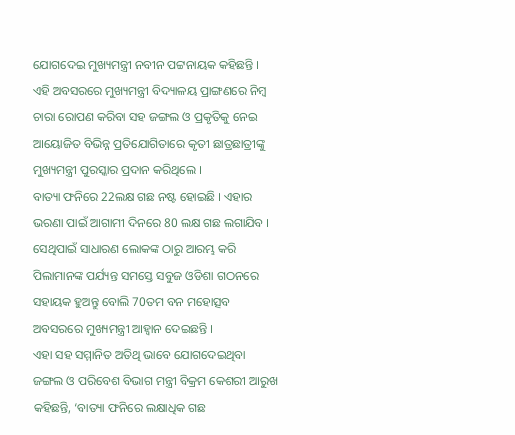ଯୋଗଦେଇ ମୁଖ୍ୟମନ୍ତ୍ରୀ ନବୀନ ପଟ୍ଟନାୟକ କହିଛନ୍ତି । ଏହି ଅବସରରେ ମୁଖ୍ୟମନ୍ତ୍ରୀ ବିଦ୍ୟାଳୟ ପ୍ରାଙ୍ଗଣରେ ନିମ୍ବ ଚାରା ରୋପଣ କରିବା ସହ ଜଙ୍ଗଲ ଓ ପ୍ରକୃତିକୁ ନେଇ ଆୟୋଜିତ ବିଭିନ୍ନ ପ୍ରତିଯୋଗିତାରେ କୃତୀ ଛାତ୍ରଛାତ୍ରୀଙ୍କୁ ମୁଖ୍ୟମନ୍ତ୍ରୀ ପୁରସ୍କାର ପ୍ରଦାନ କରିଥିଲେ ।
ବାତ୍ୟା ଫନିରେ 22ଲକ୍ଷ ଗଛ ନଷ୍ଟ ହୋଇଛି । ଏହାର ଭରଣା ପାଇଁ ଆଗାମୀ ଦିନରେ 80 ଲକ୍ଷ ଗଛ ଲଗାଯିବ । ସେଥିପାଇଁ ସାଧାରଣ ଲୋକଙ୍କ ଠାରୁ ଆରମ୍ଭ କରି ପିଲାମାନଙ୍କ ପର୍ଯ୍ୟନ୍ତ ସମସ୍ତେ ସବୁଜ ଓଡିଶା ଗଠନରେ ସହାୟକ ହୁଅନ୍ତୁ ବୋଲି 70ତମ ବନ ମହୋତ୍ସବ ଅବସରରେ ମୁଖ୍ୟମନ୍ତ୍ରୀ ଆହ୍ବାନ ଦେଇଛନ୍ତି ।
ଏହା ସହ ସମ୍ମାନିତ ଅତିଥି ଭାବେ ଯୋଗଦେଇଥିବା ଜଙ୍ଗଲ ଓ ପରିବେଶ ବିଭାଗ ମନ୍ତ୍ରୀ ବିକ୍ରମ କେଶରୀ ଆରୁଖ କହିଛନ୍ତି, ‘ବାତ୍ୟା ଫନିରେ ଲକ୍ଷାଧିକ ଗଛ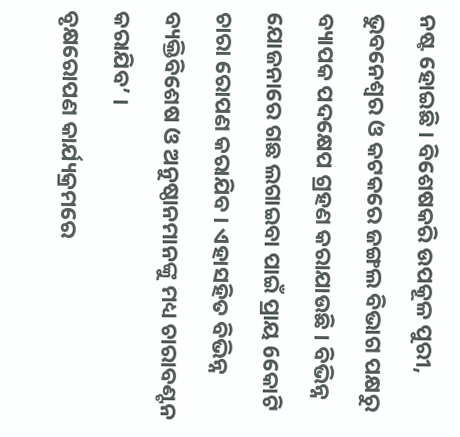ନଷ୍ଟ ହୋଇଛି । ବିଶେଷକରି ଉପକୂଳ ପୁରୀ, ଭୁବନେଶ୍ବର ଓ କଟକରେ ଜଙ୍ଗଲ ବିଭାଗ ପକ୍ଷରୁ ବ୍ୟାପକ ପଦକ୍ଷେପ ଗ୍ରହଣ କରାଯାଉଛି । ବିଭିନ୍ନ ଯୋଜନାରେ ଗଛ ଲଗାଇବା ପାଇଁ ପ୍ରାୟ 6କୋଟି ଚାରା ରୋପଣ କରାଯିବ । ଏହାସହିତ ବିଭିନ୍ନ ବ୍ୟକ୍ତିବିଶେଷ ଓ ଅନୁଷ୍ଠାନମାନଙ୍କୁ ମଧ୍ୟ ଚାରାବଣ୍ଟନ କରାଯିବ’ ।
ବୃକ୍ଷରୋପଣ କାର୍ଯ୍ୟକ୍ରମରେ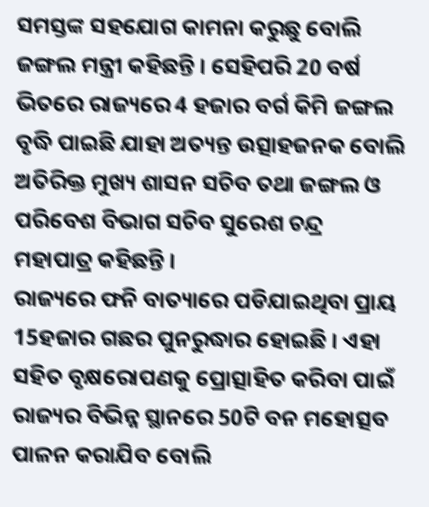ସମସ୍ତଙ୍କ ସହଯୋଗ କାମନା କରୁଛୁ ବୋଲି ଜଙ୍ଗଲ ମନ୍ତ୍ରୀ କହିଛନ୍ତି । ସେହିପରି 20 ବର୍ଷ ଭିତରେ ରାଜ୍ୟରେ 4 ହଜାର ବର୍ଗ କିମି ଜଙ୍ଗଲ ବୃଦ୍ଧି ପାଇଛି ଯାହା ଅତ୍ୟନ୍ତ ଉତ୍ସାହଜନକ ବୋଲି ଅତିରିକ୍ତ ମୁଖ୍ୟ ଶାସନ ସଚିବ ତଥା ଜଙ୍ଗଲ ଓ ପରିବେଶ ବିଭାଗ ସଚିବ ସୁରେଶ ଚନ୍ଦ୍ର ମହାପାତ୍ର କହିଛନ୍ତି ।
ରାଜ୍ୟରେ ଫନି ବାତ୍ୟାରେ ପଡିଯାଇଥିବା ପ୍ରାୟ 15ହଜାର ଗଛର ପୁନରୁଦ୍ଧାର ହୋଇଛି । ଏହା ସହିତ ବୃକ୍ଷରୋପଣକୁ ପ୍ରୋତ୍ସାହିତ କରିବା ପାଇଁ ରାଜ୍ୟର ବିଭିନ୍ନ ସ୍ଥାନରେ 50ଟି ବନ ମହୋତ୍ସବ ପାଳନ କରାଯିବ ବୋଲି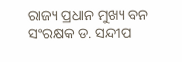ରାଜ୍ୟ ପ୍ରଧାନ ମୁଖ୍ୟ ବନ ସଂରକ୍ଷକ ଡ. ସନ୍ଦୀପ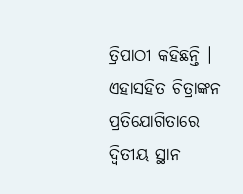ତ୍ରିପାଠୀ କହିଛନ୍ତି । ଏହାସହିତ ଚିତ୍ରାଙ୍କନ ପ୍ରତିଯୋଗିତାରେ ଦ୍ବିତୀୟ ସ୍ଥାନ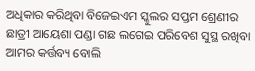ଅଧିକାର କରିଥିବା ବିଜେଇଏମ ସ୍କୁଲର ସପ୍ତମ ଶ୍ରେଣୀର ଛାତ୍ରୀ ଆୟେଶା ପଣ୍ଡା ଗଛ ଲଗେଇ ପରିବେଶ ସୁସ୍ଥ ରଖିବା ଆମର କର୍ତ୍ତବ୍ୟ ବୋଲି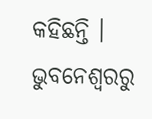କହିଛନ୍ତି ।
ଭୁବନେଶ୍ବରରୁ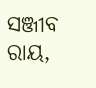ସଞ୍ଜୀବ ରାୟ,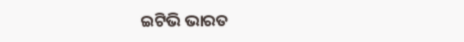ଇଟିଭି ଭାରତ